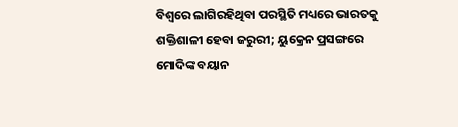ବିଶ୍ୱରେ ଲାଗିରହିଥିବା ପରସ୍ଥିତି ମଧ୍ୟରେ ଭାରତକୁ ଶକ୍ତିଶାଳୀ ହେବା ଜରୁରୀ; ୟୁକ୍ରେନ ପ୍ରସଙ୍ଗରେ ମୋଦିଙ୍କ ବୟାନ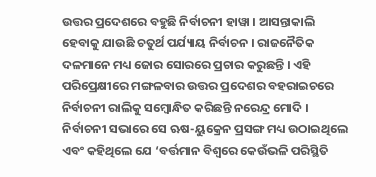ଉତ୍ତର ପ୍ରଦେଶରେ ବହୁଛି ନିର୍ବାଚନୀ ହାୱା । ଆସନ୍ତାକାଲି ହେବାକୁ ଯାଉଛି ଚତୁର୍ଥ ପର୍ଯ୍ୟାୟ ନିର୍ବାଚନ । ରାଜନୈତିକ ଦଳମାନେ ମଧ୍ୟ ଜୋର ସୋରରେ ପ୍ରଚାର କରୁଛନ୍ତି । ଏହି ପରିପ୍ରେକ୍ଷୀରେ ମଙ୍ଗଳବାର ଉତ୍ତର ପ୍ରଦେଶର ବହରାଇଚରେ ନିର୍ବାଚନୀ ରାଲିକୁ ସମ୍ବୋନ୍ଧିତ କରିଛନ୍ତି ନରେନ୍ଦ୍ର ମୋଦି । ନିର୍ବାଚନୀ ସଭାରେ ସେ ଋଷ-ୟୁକ୍ରେନ ପ୍ରସଙ୍ଗ ମଧ୍ୟ ଉଠାଇଥିଲେ ଏବଂ କହିଥିଲେ ଯେ ‘ବର୍ତ୍ତମାନ ବିଶ୍ୱରେ କେଉଁଭଳି ପରିସ୍ଥିତି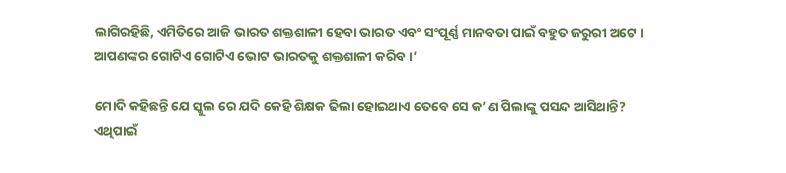ଲାଗିରହିଛି, ଏମିତିରେ ଆଜି ଭାରତ ଶକ୍ତଶାଳୀ ହେବା ଭାରତ ଏବଂ ସଂପୂର୍ଣ୍ଣ ମାନବତା ପାଇଁ ବହୁତ ଜରୁରୀ ଅଟେ । ଆପଣଙ୍କର ଗୋଟିଏ ଗୋଟିଏ ଭୋଟ ଭାରତକୁ ଶକ୍ତଶାଳୀ କରିବ ।’

ମୋଦି କହିଛନ୍ତି ଯେ ସ୍କୁଲ ରେ ଯଦି କେହି ଶିକ୍ଷକ ଢିଲା ହୋଇଥାଏ ତେବେ ସେ କ’ଣ ପିଲାଙ୍କୁ ପସନ୍ଦ ଆସିଥାନ୍ତି? ଏଥିପାଇଁ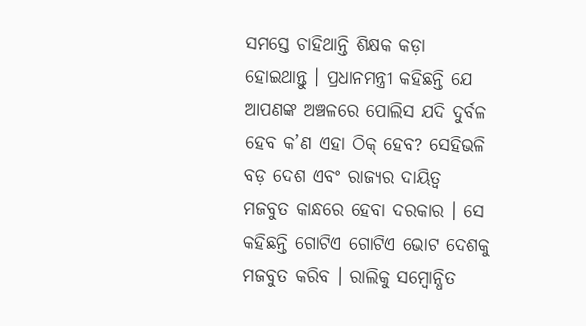ସମସ୍ତେ ଚାହିଥାନ୍ତି ଶିକ୍ଷକ କଡ଼ା ହୋଇଥାନ୍ତୁ । ପ୍ରଧାନମନ୍ତ୍ରୀ କହିଛନ୍ତି ଯେ ଆପଣଙ୍କ ଅଞ୍ଚଳରେ ପୋଲିସ ଯଦି ଦୁର୍ବଳ ହେବ କ’ଣ ଏହା ଠିକ୍ ହେବ? ସେହିଭଳି ବଡ଼ ଦେଶ ଏବଂ ରାଜ୍ୟର ଦାୟିତ୍ୱ ମଜବୁତ କାନ୍ଧରେ ହେବା ଦରକାର । ସେ କହିଛନ୍ତି ଗୋଟିଏ ଗୋଟିଏ ଭୋଟ ଦେଶକୁ ମଜବୁତ କରିବ । ରାଲିକୁ ସମ୍ବୋନ୍ଧିତ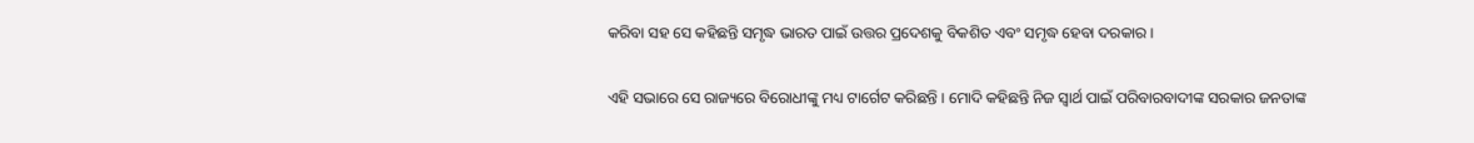କରିବା ସହ ସେ କହିଛନ୍ତି ସମୃଦ୍ଧ ଭାରତ ପାଇଁ ଉତ୍ତର ପ୍ରଦେଶକୁ ବିକଶିତ ଏବଂ ସମୃଦ୍ଧ ହେବା ଦରକାର ।

ଏହି ସଭାରେ ସେ ରାଜ୍ୟରେ ବିରୋଧୀଙ୍କୁ ମଧ୍ୟ ଟାର୍ଗେଟ କରିଛନ୍ତି । ମୋଦି କହିଛନ୍ତି ନିଜ ସ୍ୱାର୍ଥ ପାଇଁ ପରିବାରବାଦୀଙ୍କ ସରକାର ଜନତାଙ୍କ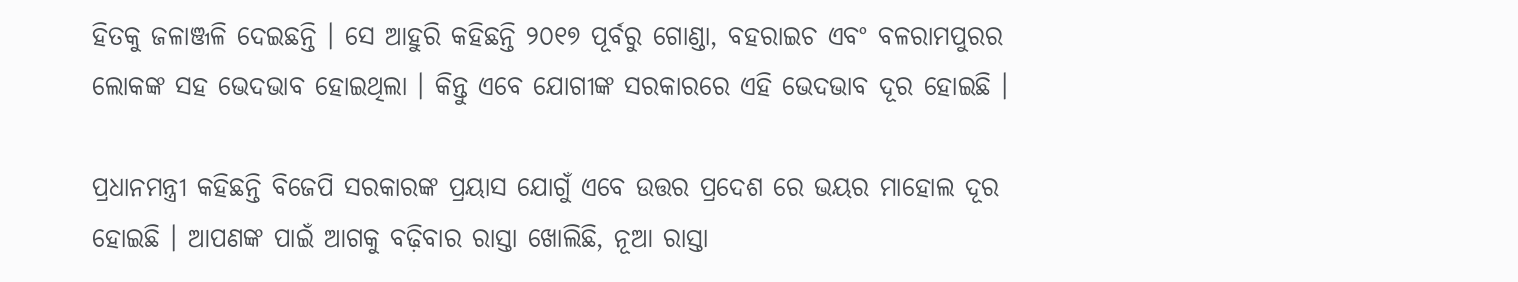ହିତକୁ ଜଳାଞ୍ଜଳି ଦେଇଛନ୍ତି । ସେ ଆହୁରି କହିଛନ୍ତି ୨୦୧୭ ପୂର୍ବରୁ ଗୋଣ୍ଡା, ବହରାଇଚ ଏବଂ ବଳରାମପୁରର ଲୋକଙ୍କ ସହ ଭେଦଭାବ ହୋଇଥିଲା । କିନ୍ତୁ ଏବେ ଯୋଗୀଙ୍କ ସରକାରରେ ଏହି ଭେଦଭାବ ଦୂର ହୋଇଛି ।

ପ୍ରଧାନମନ୍ତ୍ରୀ କହିଛନ୍ତି ବିଜେପି ସରକାରଙ୍କ ପ୍ରୟାସ ଯୋଗୁଁ ଏବେ ଉତ୍ତର ପ୍ରଦେଶ ରେ ଭୟର ମାହୋଲ ଦୂର ହୋଇଛି । ଆପଣଙ୍କ ପାଇଁ ଆଗକୁ ବଢ଼ିବାର ରାସ୍ତା ଖୋଲିଛି, ନୂଆ ରାସ୍ତା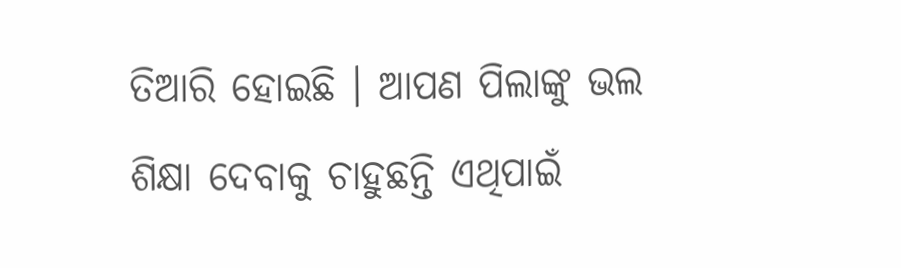ତିଆରି ହୋଇଛି । ଆପଣ ପିଲାଙ୍କୁ ଭଲ ଶିକ୍ଷା ଦେବାକୁ ଚାହୁଛନ୍ତି ଏଥିପାଇଁ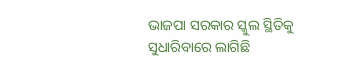ଭାଜପା ସରକାର ସ୍କୁଲ ସ୍ଥିତିକୁ ସୁଧାରିବାରେ ଲାଗିଛି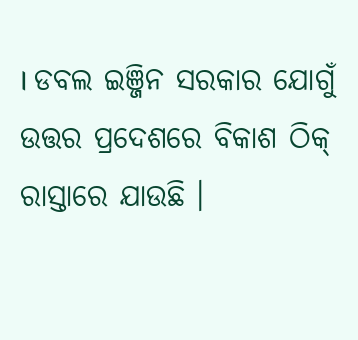। ଡବଲ ଇଞ୍ଜିନ ସରକାର ଯୋଗୁଁ ଉତ୍ତର ପ୍ରଦେଶରେ ବିକାଶ ଠିକ୍ ରାସ୍ତାରେ ଯାଉଛି ।